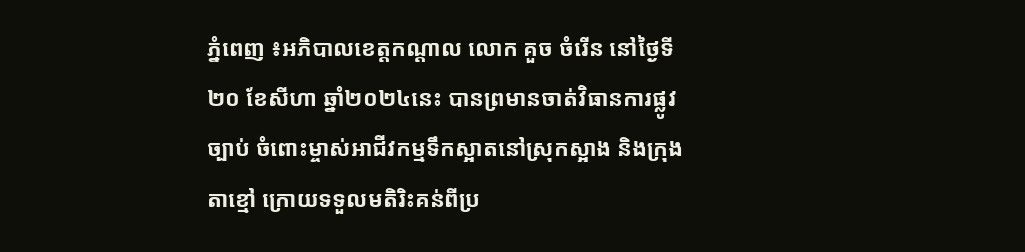ភ្នំពេញ ៖អភិបាលខេត្តកណ្ដាល លោក គួច ចំរើន នៅថ្ងៃទី២០ ខែសីហា ឆ្នាំ២០២៤នេះ បានព្រមានចាត់វិធានការផ្លូវច្បាប់ ចំពោះម្ចាស់អាជីវកម្មទឹកស្អាតនៅស្រុកស្អាង និងក្រុងតាខ្មៅ ក្រោយទទួលមតិរិះគន់ពីប្រ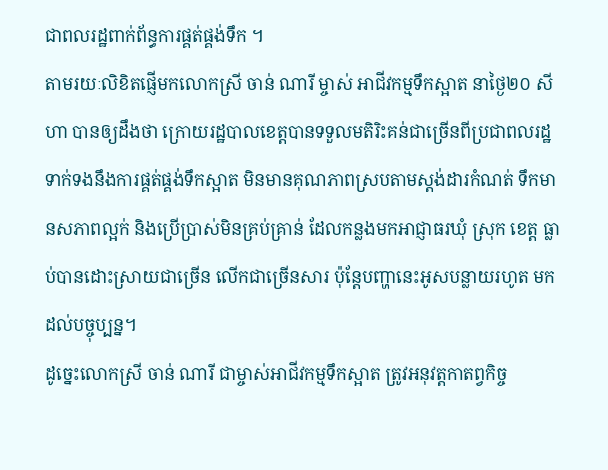ជាពលរដ្ឋពាក់ព័ន្ធការផ្គត់ផ្គង់ទឹក ។
តាមរយៈលិខិតផ្ញើមកលោកស្រី ចាន់ ណារី ម្ចាស់ អាជីវកម្មទឹកស្អាត នាថ្ងៃ២០ សីហា បានឲ្យដឹងថា ក្រោយរដ្ឋបាលខេត្តបានទទួលមតិរិះគន់ជាច្រើនពីប្រជាពលរដ្ឋ ទាក់ទងនឹងការផ្គត់ផ្គង់ទឹកស្អាត មិនមានគុណភាពស្របតាមស្ដង់ដារកំណត់ ទឹកមានសភាពល្អក់ និងប្រើប្រាស់មិនគ្រប់គ្រាន់ ដែលកន្លងមកអាជ្ញាធរឃុំ ស្រុក ខេត្ត ធ្លាប់បានដោះស្រាយជាច្រើន លើកជាច្រើនសារ ប៉ុន្តែបញ្ហានេះអូសបន្លាយរហូត មកដល់បច្ចុប្បន្ន។
ដូច្នេះលោកស្រី ចាន់ ណារី ជាម្ចាស់អាជីវកម្មទឹកស្អាត ត្រូវអនុវត្តកាតព្វកិច្ច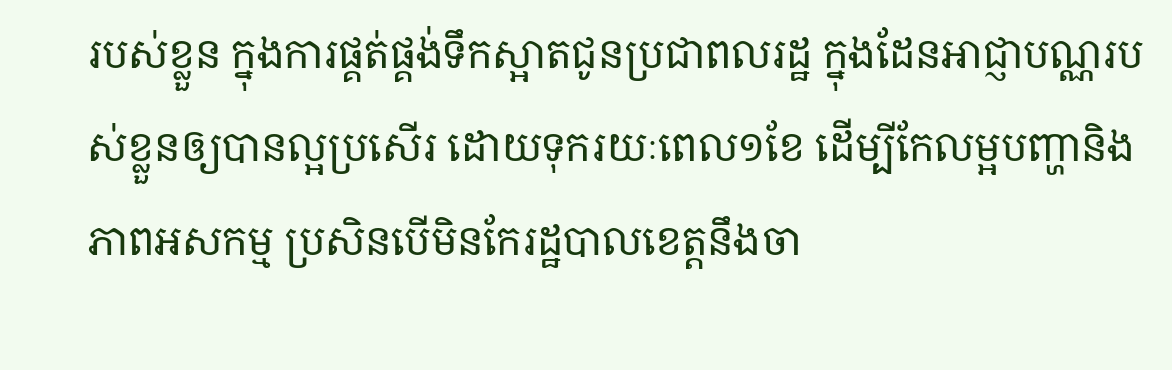របស់ខ្លួន ក្នុងការផ្គត់ផ្គង់ទឹកស្អាតជូនប្រជាពលរដ្ឋ ក្នុងដែនអាជ្ញាបណ្ណរបស់ខ្លួនឲ្យបានល្អប្រសើរ ដោយទុករយៈពេល១ខែ ដើម្បីកែលម្អបញ្ហានិងភាពអសកម្ម ប្រសិនបើមិនកែរដ្ឋបាលខេត្តនឹងចា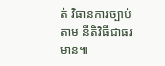ត់ វិធានការច្បាប់តាម នីតិវិធីជាធរមាន៕